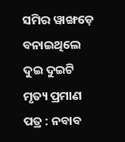ସମିର ୱାଙ୍ଖଡ଼େ ବନାଇଥିଲେ ଦୁଇ ଦୁଇଟି ମୃତ୍ୟ ପ୍ରମାଣ ପତ୍ର : ନବାବ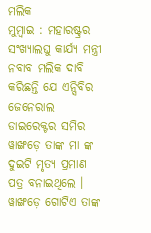ମଲିକ
ମୁମ୍ବାଇ : ମହାରଷ୍ଟ୍ରର ସଂଖ୍ୟାଲଘୁ କାର୍ଯ୍ୟ ମନ୍ତ୍ରୀ ନବାବ ମଲିକ ଦାବି କରିଛନ୍ତି ଯେ ଏନ୍ସିବିର ଜେନେରାଲ ଡାଇରେକ୍ଟର ସମିର ୱାଙ୍ଖଡ଼େ ତାଙ୍କ ମା ଙ୍କ ଦୁଇଟି ମୃତ୍ୟ ପ୍ରମାଣ ପତ୍ର ବନାଇଥିଲେ । ୱାଙ୍ଖଡ଼େ ଗୋଟିଏ ତାଙ୍କ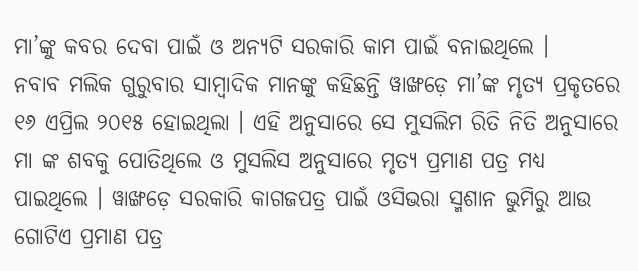ମା’ଙ୍କୁ କବର ଦେବା ପାଇଁ ଓ ଅନ୍ୟଟି ସରକାରି କାମ ପାଇଁ ବନାଇଥିଲେ ।
ନବାବ ମଲିକ ଗୁରୁବାର ସାମ୍ବାଦିକ ମାନଙ୍କୁ କହିଛନ୍ତି ୱାଙ୍ଖଡ଼େ ମା’ଙ୍କ ମୃତ୍ୟ ପ୍ରକୃତରେ ୧୬ ଏପ୍ରିଲ ୨୦୧୫ ହୋଇଥିଲା । ଏହି ଅନୁସାରେ ସେ ମୁସଲିମ ରିତି ନିତି ଅନୁସାରେ ମା ଙ୍କ ଶବକୁ ପୋତିଥିଲେ ଓ ମୁସଲିସ ଅନୁସାରେ ମୃତ୍ୟ ପ୍ରମାଣ ପତ୍ର ମଧ୍ୟ ପାଇଥିଲେ । ୱାଙ୍ଖଡ଼େ ସରକାରି କାଗଜପତ୍ର ପାଇଁ ଓସିଭରା ସ୍ମଶାନ ଭୁମିରୁ ଆଉ ଗୋଟିଏ ପ୍ରମାଣ ପତ୍ର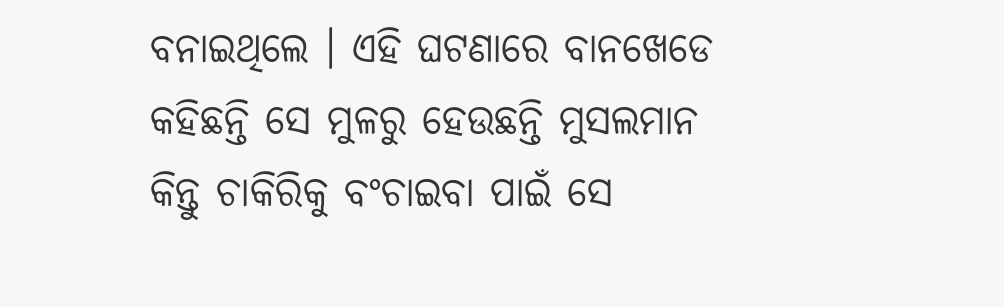ବନାଇଥିଲେ । ଏହି ଘଟଣାରେ ବାନଖେଡେ କହିଛନ୍ତି ସେ ମୁଳରୁ ହେଉଛନ୍ତି ମୁସଲମାନ କିନ୍ତୁ ଚାକିରିକୁ ବଂଚାଇବା ପାଇଁ ସେ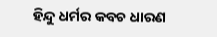ହିନ୍ଦୁ ଧର୍ମର କବଚ ଧାରଣ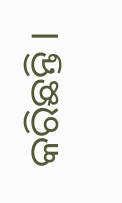କରିଛନ୍ତି ।